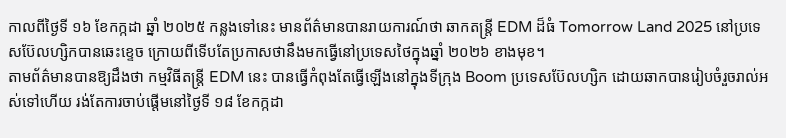កាលពីថ្ងៃទី ១៦ ខែកក្កដា ឆ្នាំ ២០២៥ កន្លងទៅនេះ មានព័ត៌មានបានរាយការណ៍ថា ឆាកតន្រ្តី EDM ដ៏ធំ Tomorrow Land 2025 នៅប្រទេសប៊ែលហ្សិកបានឆេះខ្ទេច ក្រោយពីទើបតែប្រកាសថានឹងមកធ្វើនៅប្រទេសថៃក្នុងឆ្នាំ ២០២៦ ខាងមុខ។
តាមព័ត៌មានបានឱ្យដឹងថា កម្មវិធីតន្រ្តី EDM នេះ បានធ្វើកំពុងតែធ្វើឡើងនៅក្នុងទីក្រុង Boom ប្រទេសប៊ែលហ្សិក ដោយឆាកបានរៀបចំរួចរាល់អស់ទៅហើយ រង់តែការចាប់ផ្តើមនៅថ្ងៃទី ១៨ ខែកក្កដា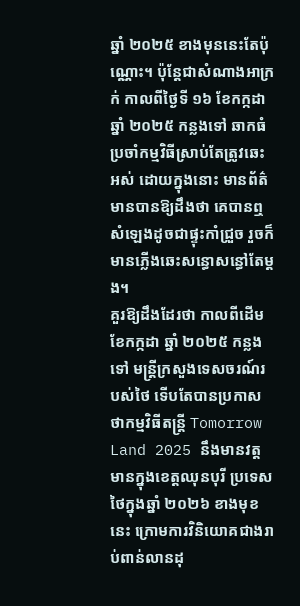ឆ្នាំ ២០២៥ ខាងមុននេះតែប៉ុណ្ណោះ។ ប៉ុន្តែជាសំណាងអាក្រក់ កាលពីថ្ងៃទី ១៦ ខែកក្កដា ឆ្នាំ ២០២៥ កន្លងទៅ ឆាកធំប្រចាំកម្មវិធីស្រាប់តែត្រូវឆេះអស់ ដោយក្នុងនោះ មានព័ត៌មានបានឱ្យដឹងថា គេបានឮសំឡេងដូចជាផ្ទុះកាំជ្រួច រួចក៏មានភ្លើងឆេះសន្ធោសន្ធៅតែម្តង។
គួរឱ្យដឹងដែរថា កាលពីដើមខែកក្កដា ឆ្នាំ ២០២៥ កន្លងទៅ មន្រ្តីក្រសួងទេសចរណ៍របស់ថៃ ទើបតែបានប្រកាសថាកម្មវិធីតន្រ្តី Tomorrow Land 2025 នឹងមានវត្តមានក្នុងខេត្តឈុនបុរី ប្រទេសថៃក្នុងឆ្នាំ ២០២៦ ខាងមុខនេះ ក្រោមការវិនិយោគជាងរាប់ពាន់លានដុ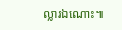ល្លារឯណោះ៕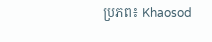ប្រភព៖ Khaosod